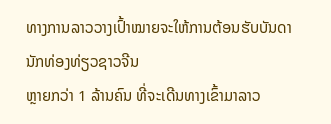ທາງການລາວວາງເປົ້າໝາຍຈະໃຫ້ການຕ້ອນຮັບບັນດານັກທ່ອງທ່ຽວຊາວຈີນ
ຫຼາຍກວ່າ 1 ລ້ານຄົນ ທີ່ຈະເດີນທາງເຂົ້າມາລາວ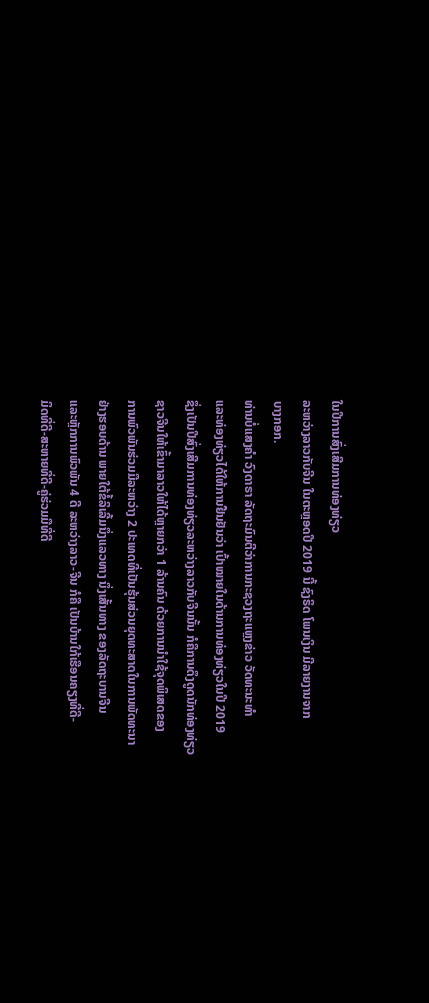ໃນປີການສົ່ງເສີມການທ່ອງທ່ຽວ
ລະຫວ່າງລາວກັບຈີນ ໃນຕະຫຼອດປີ 2019 ນີ້ ຊົງຣິດ ໂພນເງິນ ມີລາຍງານຈາກ
ບາງກອກ.
ທ່ານບໍ່ແສງຄຳ ວົງດາຣາ ລັດຖະມົນຕີວ່າການກະຊວງຖະແຫຼງຂ່າວ ວັດທະນະທຳ
ແລະທ່ອງທ່ຽວໄດ້ໃຫ້ການຢືນຢັນວ່າ ເປົ້າໝາຍໃນດ້ານການທ່ອງທ່ຽວໃນປີ 2019
ຊຶ່ງເປັນປີສົ່ງເສີມການທ່ອງທ່ຽວລະຫວ່າງລາວກັບຈີນນັ້ນ ກໍຄືການດຶງດູດນັກທ່ອງທ່ຽວ
ຊາວຈີນໃຫ້ເຂົ້າມາລາວໃຫ້ໄດ້ຫຼາຍກວ່າ 1 ລ້ານຄົນ ດ້ວຍການນຳໃຊ້ຈຸດພິເສດຂອງ
ການພົວພັນຮ່ວມມືລະຫວ່າງ 2 ປະເທດທີ່ເປັນຮຸ້ນສ່ວນຍຸດທະສາດໃນການພັດທະນາ
ຢ່າງຮອບດ້ານ ພາຍໃຕ້ຂໍ້ລິເລີ້ມນຶ່ງແລວທາງ ນຶ່ງເສັ້ນທາງ ຂອງລັດຖະບານຈີນ
ແລະຫຼັກການພົວພັນ 4 ດີ ລະຫວ່າງລາວ-ຈີນ ກໍຄື ເປັນບ້ານໃກ້ເຮືອນຄຽງທີ່ດີ-
ມິດທີ່ດີ-ສະຫາຍທີ່ດີ-ຄູ່ຮ່ວມມືທີ່ດີ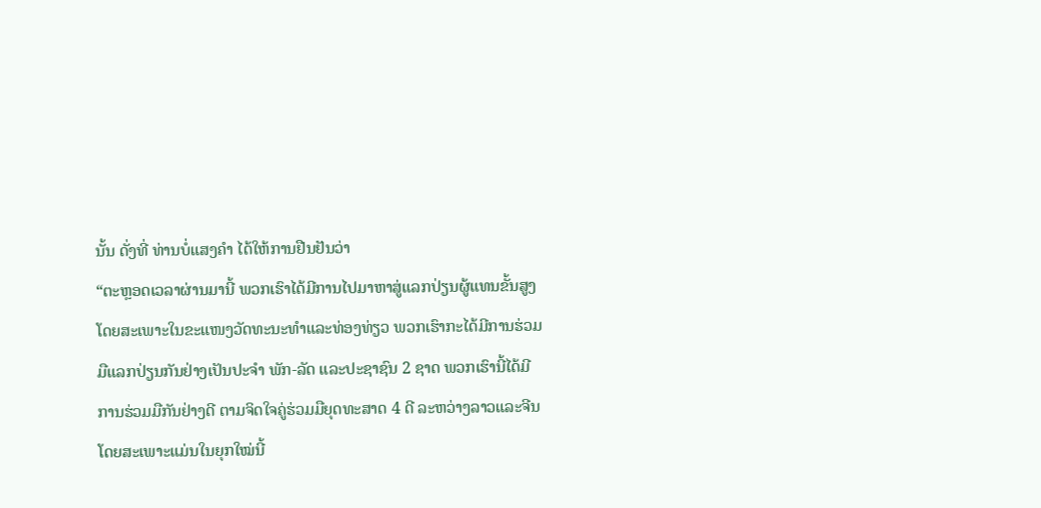ນັ້ນ ດັ່ງທີ່ ທ່ານບໍ່ແສງຄຳ ໄດ້ໃຫ້ການຢືນຢັນວ່າ
“ຕະຫຼອດເວລາຜ່ານມານີ້ ພວກເຮົາໄດ້ມີການໄປມາຫາສູ່ແລກປ່ຽນຜູ້ແທນຂັ້ນສູງ
ໂດຍສະເພາະໃນຂະແໜງວັດທະນະທຳແລະທ່ອງທ່ຽວ ພວກເຮົາກະໄດ້ມີການຮ່ວມ
ມືແລກປ່ຽນກັນຢ່າງເປັນປະຈຳ ພັກ-ລັດ ແລະປະຊາຊົນ 2 ຊາດ ພວກເຮົານີ້ໄດ້ມີ
ການຮ່ວມມືກັນຢ່າງດີ ຕາມຈິດໃຈຄູ່ຮ່ວມມືຍຸດທະສາດ 4 ດີ ລະຫວ່າງລາວແລະຈີນ
ໂດຍສະເພາະແມ່ນໃນຍຸກໃໝ່ນີ້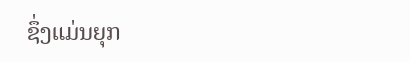ຊຶ່ງແມ່ນຍຸກ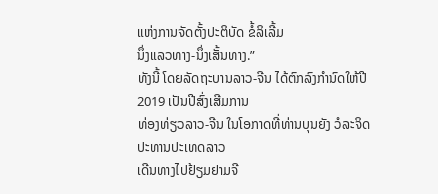ແຫ່ງການຈັດຕັ້ງປະຕິບັດ ຂໍ້ລິເລີ້ມ
ນຶ່ງແລວທາງ-ນຶ່ງເສັ້ນທາງ.”
ທັງນີ້ ໂດຍລັດຖະບານລາວ-ຈີນ ໄດ້ຕົກລົງກຳນົດໃຫ້ປີ 2019 ເປັນປີສົ່ງເສີມການ
ທ່ອງທ່ຽວລາວ-ຈີນ ໃນໂອກາດທີ່ທ່ານບຸນຍັງ ວໍລະຈິດ ປະທານປະເທດລາວ
ເດີນທາງໄປຢ້ຽມຢາມຈີ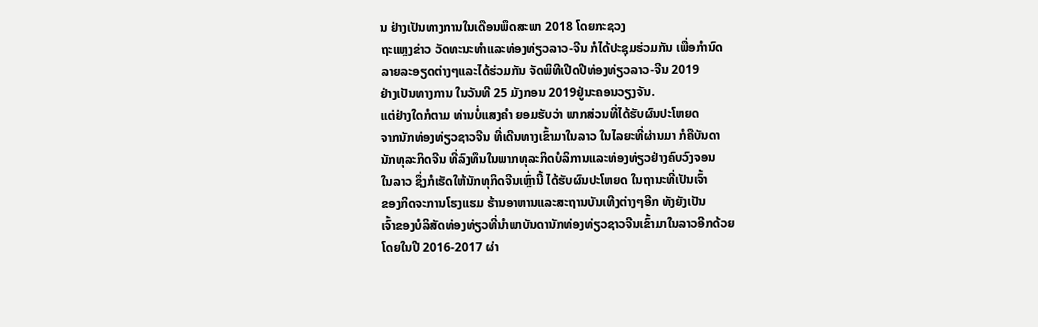ນ ຢ່າງເປັນທາງການໃນເດືອນພຶດສະພາ 2018 ໂດຍກະຊວງ
ຖະແຫຼງຂ່າວ ວັດທະນະທຳແລະທ່ອງທ່ຽວລາວ-ຈີນ ກໍໄດ້ປະຊຸມຮ່ວມກັນ ເພື່ອກຳນົດ
ລາຍລະອຽດຕ່າງໆແລະໄດ້ຮ່ວມກັນ ຈັດພິທີເປີດປີທ່ອງທ່ຽວລາວ-ຈີນ 2019
ຢ່າງເປັນທາງການ ໃນວັນທີ 25 ມັງກອນ 2019ຢູ່ນະຄອນວຽງຈັນ.
ແຕ່ຢ່າງໃດກໍຕາມ ທ່ານບໍ່ແສງຄຳ ຍອມຮັບວ່າ ພາກສ່ວນທີ່ໄດ້ຮັບຜົນປະໂຫຍດ
ຈາກນັກທ່ອງທ່ຽວຊາວຈີນ ທີ່ເດີນທາງເຂົ້າມາໃນລາວ ໃນໄລຍະທີ່ຜ່ານມາ ກໍຄືບັນດາ
ນັກທຸລະກິດຈີນ ທີ່ລົງທຶນໃນພາກທຸລະກິດບໍລິການແລະທ່ອງທ່ຽວຢ່າງຄົບວົງຈອນ
ໃນລາວ ຊຶ່ງກໍເຮັດໃຫ້ນັກທຸກິດຈີນເຫຼົ່ານີ້ ໄດ້ຮັບຜົນປະໂຫຍດ ໃນຖານະທີ່ເປັນເຈົ້າ
ຂອງກິດຈະການໂຮງແຮມ ຮ້ານອາຫານແລະສະຖານບັນເທີງຕ່າງໆອີກ ທັງຍັງເປັນ
ເຈົ້າຂອງບໍລິສັດທ່ອງທ່ຽວທີ່ນຳພາບັນດານັກທ່ອງທ່ຽວຊາວຈີນເຂົ້າມາໃນລາວອີກດ້ວຍ
ໂດຍໃນປີ 2016-2017 ຜ່າ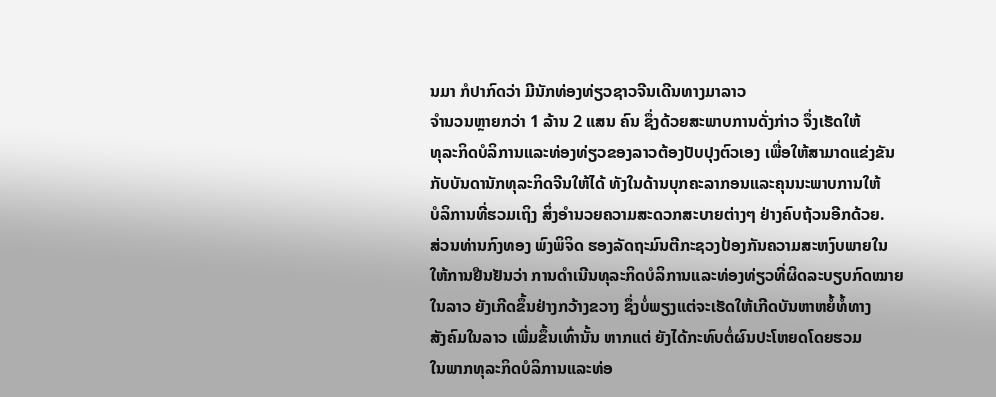ນມາ ກໍປາກົດວ່າ ມີນັກທ່ອງທ່ຽວຊາວຈີນເດີນທາງມາລາວ
ຈຳນວນຫຼາຍກວ່າ 1 ລ້ານ 2 ແສນ ຄົນ ຊຶ່ງດ້ວຍສະພາບການດັ່ງກ່າວ ຈຶ່ງເຮັດໃຫ້
ທຸລະກິດບໍລິການແລະທ່ອງທ່ຽວຂອງລາວຕ້ອງປັບປຸງຕົວເອງ ເພື່ອໃຫ້ສາມາດແຂ່ງຂັນ
ກັບບັນດານັກທຸລະກິດຈີນໃຫ້ໄດ້ ທັງໃນດ້ານບຸກຄະລາກອນແລະຄຸນນະພາບການໃຫ້
ບໍລິການທີ່ຮວມເຖິງ ສິ່ງອຳນວຍຄວາມສະດວກສະບາຍຕ່າງໆ ຢ່າງຄົບຖ້ວນອີກດ້ວຍ.
ສ່ວນທ່ານກົງທອງ ພົງພິຈິດ ຮອງລັດຖະມົນຕີກະຊວງປ້ອງກັນຄວາມສະຫງົບພາຍໃນ
ໃຫ້ການຢືນຢັນວ່າ ການດຳເນີນທຸລະກິດບໍລິການແລະທ່ອງທ່ຽວທີ່ຜິດລະບຽບກົດໝາຍ
ໃນລາວ ຍັງເກີດຂຶ້ນຢ່າງກວ້າງຂວາງ ຊຶ່ງບໍ່ພຽງແຕ່ຈະເຮັດໃຫ້ເກີດບັນຫາຫຍໍ້ທໍ້ທາງ
ສັງຄົມໃນລາວ ເພີ່ມຂຶ້ນເທົ່ານັ້ນ ຫາກແຕ່ ຍັງໄດ້ກະທົບຕໍ່ຜົນປະໂຫຍດໂດຍຮວມ
ໃນພາກທຸລະກິດບໍລິການແລະທ່ອ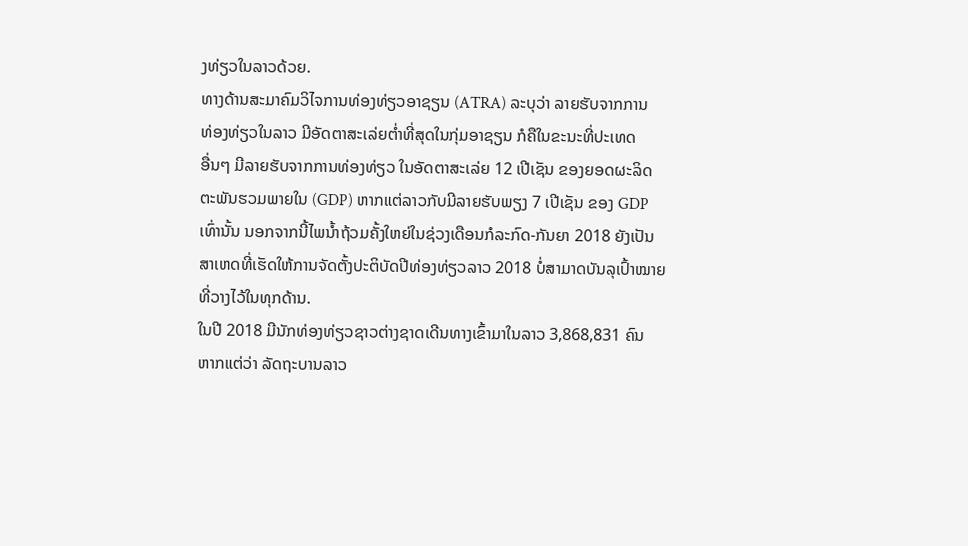ງທ່ຽວໃນລາວດ້ວຍ.
ທາງດ້ານສະມາຄົມວິໄຈການທ່ອງທ່ຽວອາຊຽນ (ATRA) ລະບຸວ່າ ລາຍຮັບຈາກການ
ທ່ອງທ່ຽວໃນລາວ ມີອັດຕາສະເລ່ຍຕ່ຳທີ່ສຸດໃນກຸ່ມອາຊຽນ ກໍຄືໃນຂະນະທີ່ປະເທດ
ອື່ນໆ ມີລາຍຮັບຈາກການທ່ອງທ່ຽວ ໃນອັດຕາສະເລ່ຍ 12 ເປີເຊັນ ຂອງຍອດຜະລິດ
ຕະພັນຮວມພາຍໃນ (GDP) ຫາກແຕ່ລາວກັບມີລາຍຮັບພຽງ 7 ເປີເຊັນ ຂອງ GDP
ເທົ່ານັ້ນ ນອກຈາກນີ້ໄພນ້ຳຖ້ວມຄັ້ງໃຫຍ່ໃນຊ່ວງເດືອນກໍລະກົດ-ກັນຍາ 2018 ຍັງເປັນ
ສາເຫດທີ່ເຮັດໃຫ້ການຈັດຕັ້ງປະຕິບັດປີທ່ອງທ່ຽວລາວ 2018 ບໍ່ສາມາດບັນລຸເປົ້າໝາຍ
ທີ່ວາງໄວ້ໃນທຸກດ້ານ.
ໃນປີ 2018 ມີນັກທ່ອງທ່ຽວຊາວຕ່າງຊາດເດີນທາງເຂົ້າມາໃນລາວ 3,868,831 ຄົນ
ຫາກແຕ່ວ່າ ລັດຖະບານລາວ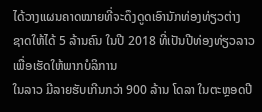ໄດ້ວາງແຜນຄາດໝາຍທີ່ຈະດຶງດູດເອົານັກທ່ອງທ່ຽວຕ່າງ
ຊາດໃຫ້ໄດ້ 5 ລ້ານຄົນ ໃນປີ 2018 ທີ່ເປັນປີທ່ອງທ່ຽວລາວເພື່ອເຮັດໃຫ້ພາກບໍລິການ
ໃນລາວ ມີລາຍຮັບເກີນກວ່າ 900 ລ້ານ ໂດລາ ໃນຕະຫຼອດປີ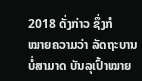2018 ດັ່ງກ່າວ ຊຶ່ງກໍ
ໝາຍຄວາມວ່າ ລັດຖະບານບໍ່ສາມາດ ບັນລຸເປົ້າໝາຍ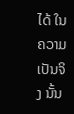ໄດ້ ໃນຄວາມເປັນຈິງ ນັ້ນ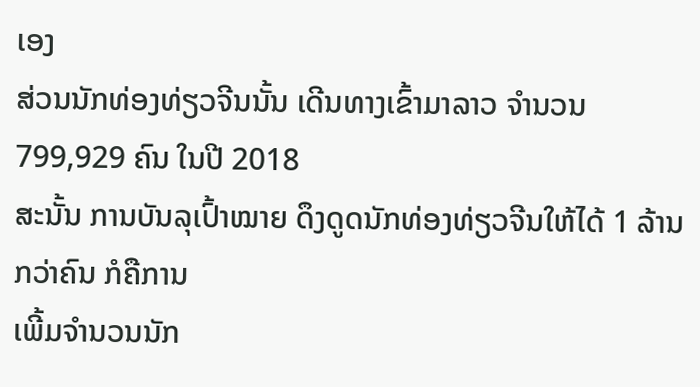ເອງ
ສ່ວນນັກທ່ອງທ່ຽວຈີນນັ້ນ ເດີນທາງເຂົ້າມາລາວ ຈຳນວນ 799,929 ຄົນ ໃນປີ 2018
ສະນັ້ນ ການບັນລຸເປົ້າໝາຍ ດຶງດູດນັກທ່ອງທ່ຽວຈີນໃຫ້ໄດ້ 1 ລ້ານ ກວ່າຄົນ ກໍຄືການ
ເພີ້ມຈຳນວນນັກ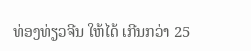ທ່ອງທ່ຽວຈີນ ໃຫ້ໄດ້ ເກີນກວ່າ 25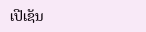ເປີເຊັນ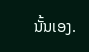ນັ້ນເອງ.